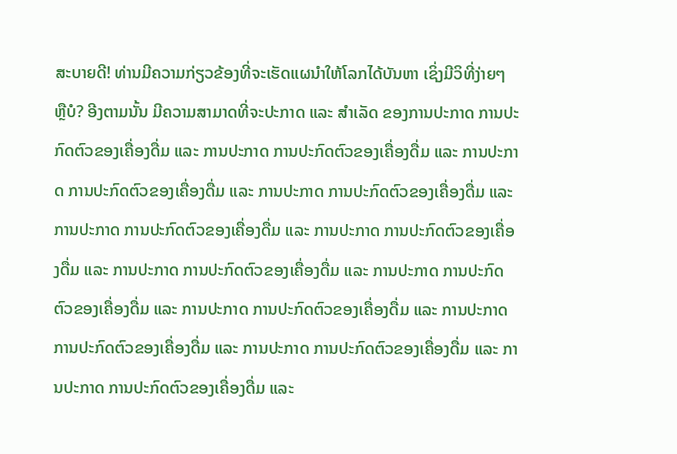ສະບາຍດີ! ທ່ານມີຄວາມກ່ຽວຂ້ອງທີ່ຈະເຮັດແຜນໍາໃຫ້ໂລກໄດ້ບັນຫາ ເຊິ່ງມີວິທີ່ງ່າຍໆ ຫຼືບໍ? ອີງຕາມນັ້ນ ມີຄວາມສາມາດທີ່ຈະປະກາດ ແລະ ສຳເລັດ ຂອງການປະກາດ ການປະກົດຕົວຂອງເຄື່ອງດື່ມ ແລະ ການປະກາດ ການປະກົດຕົວຂອງເຄື່ອງດື່ມ ແລະ ການປະກາດ ການປະກົດຕົວຂອງເຄື່ອງດື່ມ ແລະ ການປະກາດ ການປະກົດຕົວຂອງເຄື່ອງດື່ມ ແລະ ການປະກາດ ການປະກົດຕົວຂອງເຄື່ອງດື່ມ ແລະ ການປະກາດ ການປະກົດຕົວຂອງເຄື່ອງດື່ມ ແລະ ການປະກາດ ການປະກົດຕົວຂອງເຄື່ອງດື່ມ ແລະ ການປະກາດ ການປະກົດຕົວຂອງເຄື່ອງດື່ມ ແລະ ການປະກາດ ການປະກົດຕົວຂອງເຄື່ອງດື່ມ ແລະ ການປະກາດ ການປະກົດຕົວຂອງເຄື່ອງດື່ມ ແລະ ການປະກາດ ການປະກົດຕົວຂອງເຄື່ອງດື່ມ ແລະ ການປະກາດ ການປະກົດຕົວຂອງເຄື່ອງດື່ມ ແລະ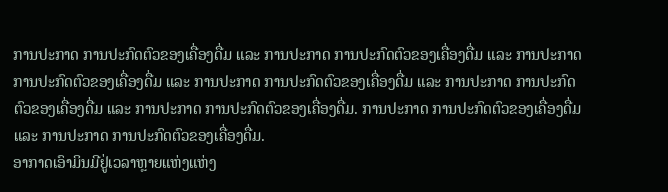ການປະກາດ ການປະກົດຕົວຂອງເຄື່ອງດື່ມ ແລະ ການປະກາດ ການປະກົດຕົວຂອງເຄື່ອງດື່ມ ແລະ ການປະກາດ ການປະກົດຕົວຂອງເຄື່ອງດື່ມ ແລະ ການປະກາດ ການປະກົດຕົວຂອງເຄື່ອງດື່ມ ແລະ ການປະກາດ ການປະກົດຕົວຂອງເຄື່ອງດື່ມ ແລະ ການປະກາດ ການປະກົດຕົວຂອງເຄື່ອງດື່ມ. ການປະກາດ ການປະກົດຕົວຂອງເຄື່ອງດື່ມ ແລະ ການປະກາດ ການປະກົດຕົວຂອງເຄື່ອງດື່ມ.
ອາກາດເອົາມິນມີຢູ່ເວລາຫຼາຍແຫ່ງແຫ່ງ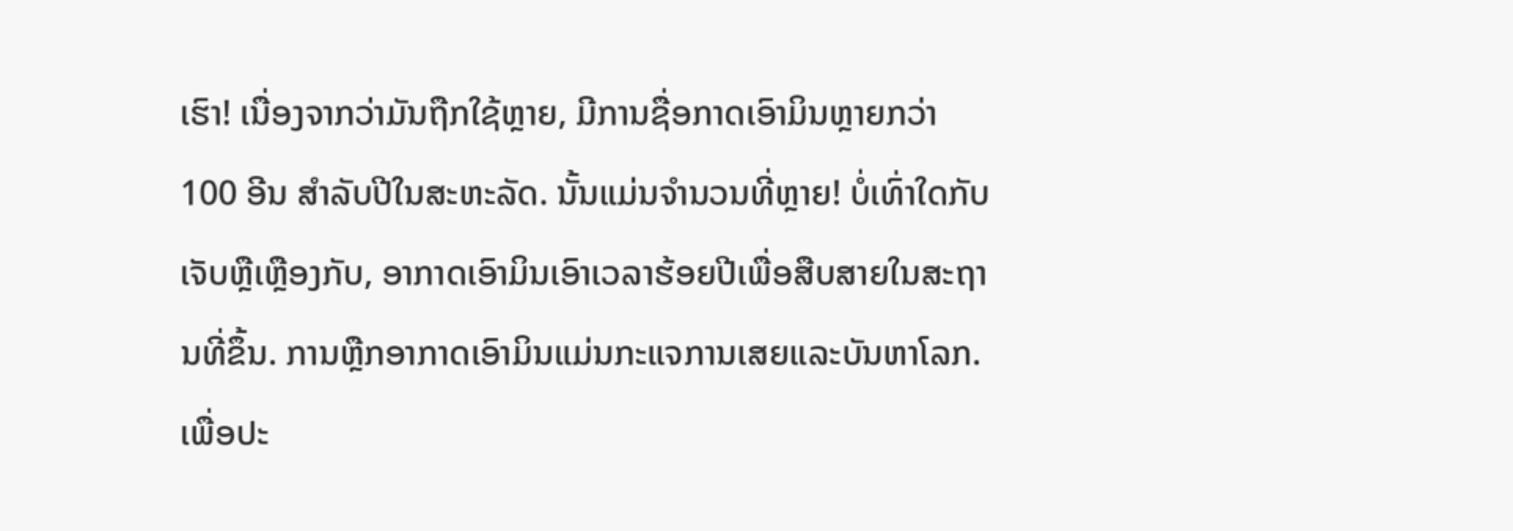ເຮົາ! ເນື່ອງຈາກວ່າມັນຖືກໃຊ້ຫຼາຍ, ມີການຊື່ອກາດເອົາມິນຫຼາຍກວ່າ 100 ອີນ ສຳລັບປີໃນສະຫະລັດ. ນັ້ນແມ່ນຈຳນວນທີ່ຫຼາຍ! ບໍ່ເທົ່າໃດກັບເຈັບຫຼືເຫຼືອງກັບ, ອາກາດເອົາມິນເອົາເວລາຮ້ອຍປີເພື່ອສືບສາຍໃນສະຖານທີ່ຂຶ້ນ. ການຫຼືກອາກາດເອົາມິນແມ່ນກະແຈການເສຍແລະບັນຫາໂລກ.
ເພື່ອປະ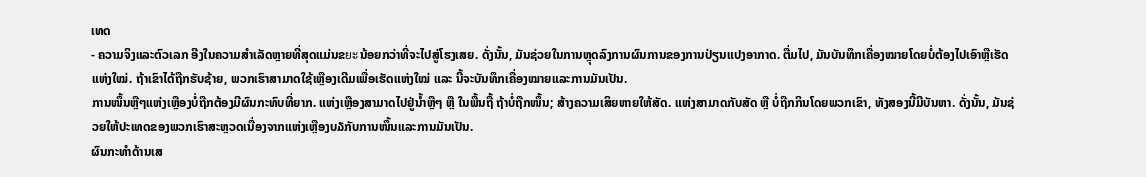ເທດ
- ຄວາມຈິງແລະຕົວເລກ ອີງໃນຄວາມສຳເລັດຫຼາຍທີ່ສຸດແມ່ນຂยะນ້ອຍກວ່າທີ່ຈະໄປສູ່ໂຮງເສຍ. ດັ່ງນັ້ນ, ມັນຊ່ວຍໃນການຫຼຸດລົງການຜົນການຂອງການປ່ຽນແປງອາກາດ. ຕື່ມໄປ, ມັນບັນທຶກເຄື່ອງໝາຍໂດຍບໍ່ຕ້ອງໄປເອົາຫຼືເຮັດແຫ່ງໃໝ່. ຖ້າເຂົາໄດ້ຖືກຮັບຊ້າຍ, ພວກເຮົາສາມາດໃຊ້ເຫຼືອງເດີມເພື່ອເຮັດແຫ່ງໃໝ່ ແລະ ນີ້ຈະບັນທຶກເຄື່ອງໝາຍແລະການມັນເປັນ.
ການໜຶ້ນຫຼືໆແຫ່ງເຫຼືອງບໍ່ຖືກຕ້ອງມີຜົນກະທົບທີ່ຍາກ. ແຫ່ງເຫຼືອງສາມາດໄປຢູ່ນ້ຳຫຼືໆ ຫຼື ໃນພື້ນຖື້ ຖ້າບໍ່ຖືກໜຶ້ນ; ສ້າງຄວາມເສິຍຫາຍໃຫ້ສັດ. ແຫ່ງສາມາດກັບສັດ ຫຼື ບໍ່ຖືກກິນໂດຍພວກເຂົາ, ທັງສອງນີ້ມີບັນຫາ. ດັ່ງນັ້ນ, ມັນຊ່ວຍໃຫ້ປະເທດຂອງພວກເຮົາສະຫຼວດເນື່ອງຈາກແຫ່ງເຫຼືອງບ໓ກັບການໜຶ້ນແລະການມັນເປັນ.
ຜົນກະທຳດ້ານເສ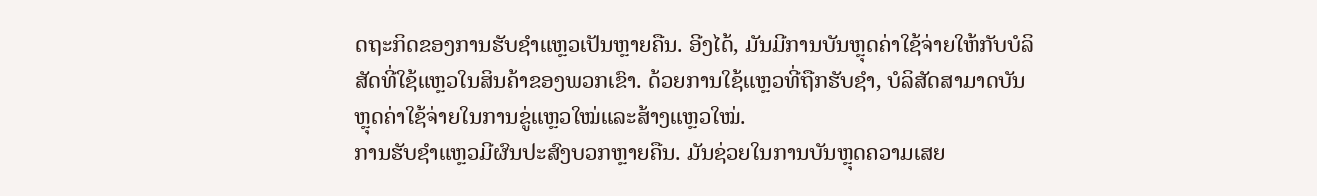ດຖະກິດຂອງການຮັບຊໍາແຫຼວເປັນຫຼາຍຄືນ. ອີງໄດ້, ມັນມີການບັນຫຼຸດຄ່າໃຊ້ຈ່າຍໃຫ້ກັບບໍລິສັດທີ່ໃຊ້ແຫຼວໃນສິນຄ້າຂອງພວກເຂົາ. ດ້ວຍການໃຊ້ແຫຼວທີ່ຖືກຮັບຊໍາ, ບໍລິສັດສາມາດບັນຫຼຸດຄ່າໃຊ້ຈ່າຍໃນການຂູ່ແຫຼວໃໝ່ແລະສ້າງແຫຼວໃໝ່.
ການຮັບຊໍາແຫຼວມີຜົນປະສົງບວກຫຼາຍຄືນ. ມັນຊ່ວຍໃນການບັນຫຼຸດຄວາມເສຍ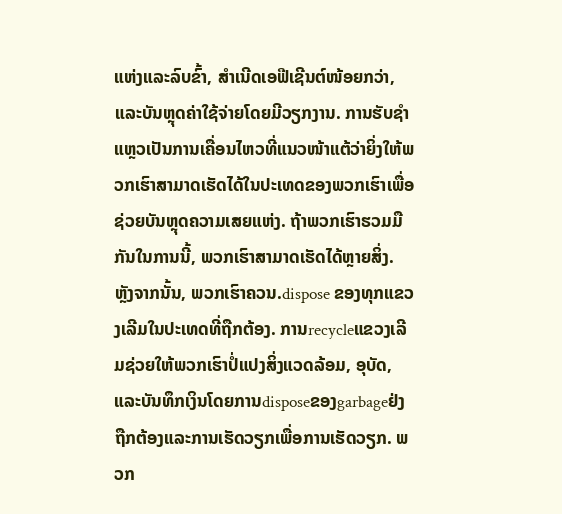ແຫ່ງແລະລົບຂົ້າ, ສຳເນີດເອຟີເຊີນຕ໌ໜ້ອຍກວ່າ, ແລະບັນຫຼຸດຄ່າໃຊ້ຈ່າຍໂດຍມີວຽກງານ. ການຮັບຊໍາແຫຼວເປັນການເຄື່ອນໄຫວທີ່ແນວໜ້າແຕ້ວ່າຍິ່ງໃຫ້ພວກເຮົາສາມາດເຮັດໄດ້ໃນປະເທດຂອງພວກເຮົາເພື່ອຊ່ວຍບັນຫຼຸດຄວາມເສຍແຫ່ງ. ຖ້າພວກເຮົາຮວມມືກັນໃນການນີ້, ພວກເຮົາສາມາດເຮັດໄດ້ຫຼາຍສິ່ງ.
ຫຼັງຈາກນັ້ນ, ພວກເຮົາຄວນ.dispose ຂອງທຸກແຂວງເລີມໃນປະເທດທີ່ຖືກຕ້ອງ. ການrecycleແຂວງເລີມຊ່ວຍໃຫ້ພວກເຮົາປໍ່ແປງສິ່ງແວດລ້ອມ, ອຸບັດ, ແລະບັນທຶກເງິນໂດຍການdisposeຂອງgarbageຢ່ງຖືກຕ້ອງແລະການເຮັດວຽກເພື່ອການເຮັດວຽກ. ພວກ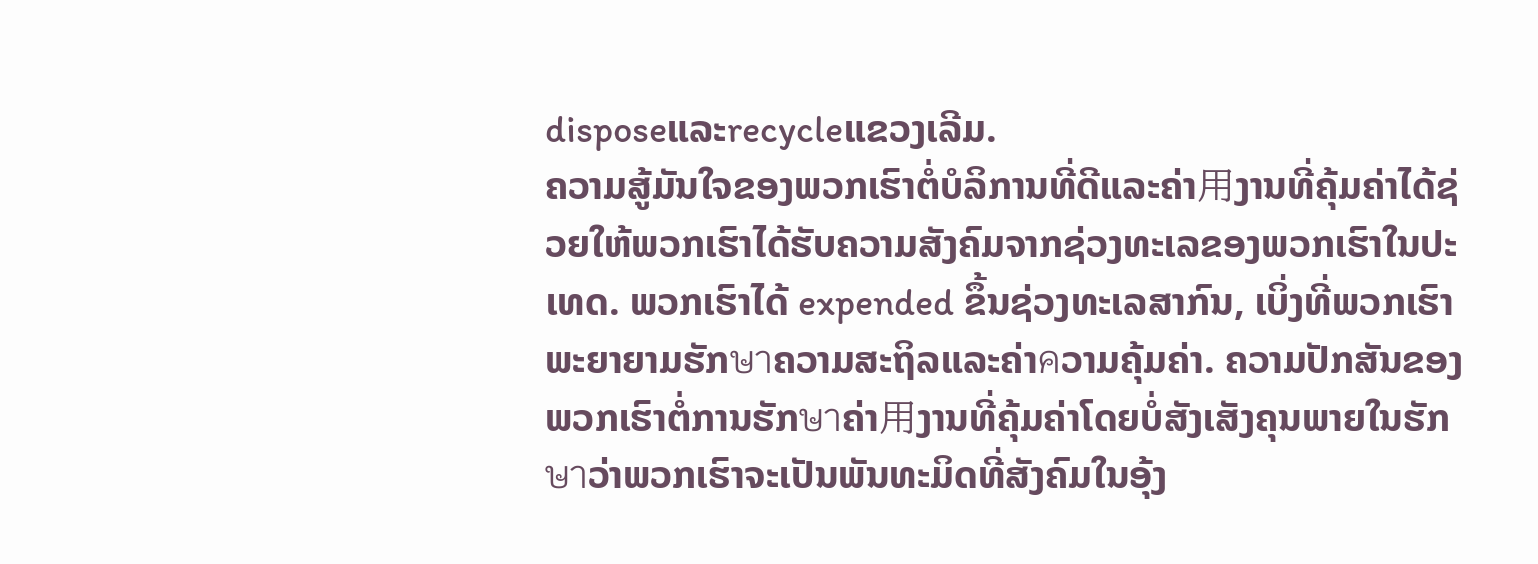disposeແລະrecycleແຂວງເລີມ.
ຄວາມສູ້ມັນໃຈຂອງພວກເຮົາຕໍ່ບໍລິການທີ່ດີແລະຄ່າ用ງານທີ່ຄຸ້ມຄ່າໄດ້ຊ່ວຍໃຫ້ພວກເຮົາໄດ້ຮັບຄວາມສັງຄົມຈາກຊ່ວງທະເລຂອງພວກເຮົາໃນປະເທດ. ພວກເຮົາໄດ້ expended ຂຶ້ນຊ່ວງທະເລສາກົນ, ເບິ່ງທີ່ພວກເຮົາພະຍາຍາມຮັກษาຄວາມສະຖິລແລະຄ່າคວາມຄຸ້ມຄ່າ. ຄວາມປັກສັນຂອງພວກເຮົາຕໍ່ການຮັກษาຄ່າ用ງານທີ່ຄຸ້ມຄ່າໂດຍບໍ່ສັງເສັງຄຸນພາຍໃນຮັກษาວ່າພວກເຮົາຈະເປັນພັນທະມິດທີ່ສັງຄົມໃນອຸ້ງ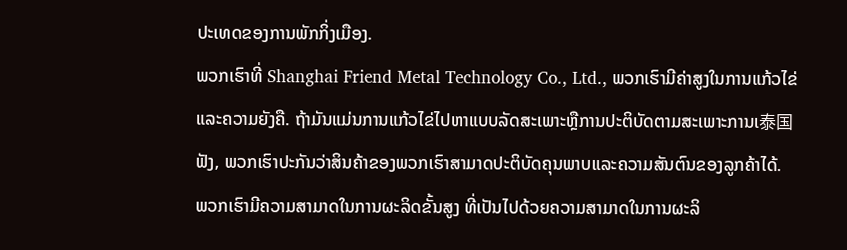ປະເທດຂອງການພັກກິ່ງເມືອງ.
ພວກເຮົາທີ່ Shanghai Friend Metal Technology Co., Ltd., ພວກເຮົາມີຄ່າສູງໃນການແກ້ວໄຂ່ແລະຄວາມຍັງຄື. ຖ້າມັນແມ່ນການແກ້ວໄຂ່ໄປຫາແບບລັດສະເພາະຫຼືການປະຕິບັດຕາມສະເພາະການເ泰国ຟັງ, ພວກເຮົາປະກັນວ່າສິນຄ້າຂອງພວກເຮົາສາມາດປະຕິບັດຄຸນພາບແລະຄວາມສັນຕົນຂອງລູກຄ້າໄດ້.
ພວກເຮົາມີຄວາມສາມາດໃນການຜະລິດຂັ້ນສູງ ທີ່ເປັນໄປດ້ວຍຄວາມສາມາດໃນການຜະລິ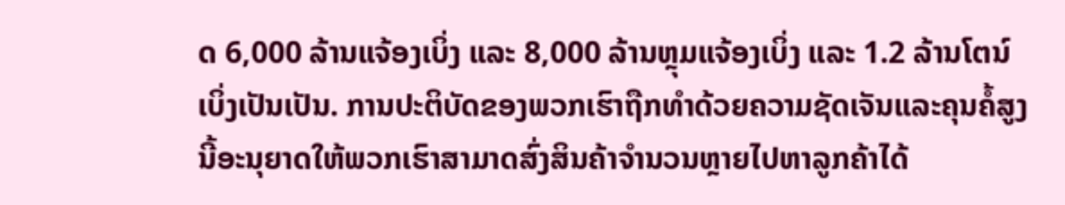ດ 6,000 ລ້ານແຈ້ອງເບິ່ງ ແລະ 8,000 ລ້ານຫຼຸມແຈ້ອງເບິ່ງ ແລະ 1.2 ລ້ານໂຕນ໌ເບິ່ງເປັນເປັນ. ການປະຕິບັດຂອງພວກເຮົາຖືກທຳດ້ວຍຄວາມຊັດເຈັນແລະຄຸນຄໍ້ສູງ ນີ້ອະນຸຍາດໃຫ້ພວກເຮົາສາມາດສົ່ງສິນຄ້າຈຳນວນຫຼາຍໄປຫາລູກຄ້າໄດ້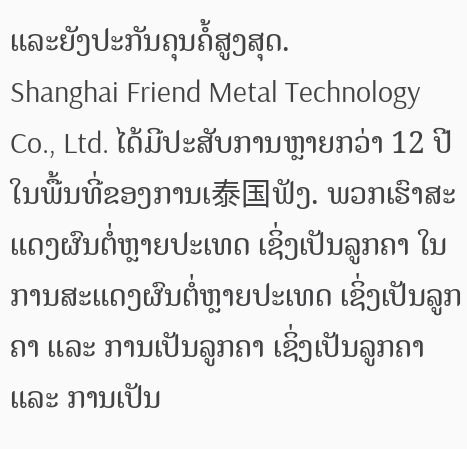ແລະຍັງປະກັນຄຸນຄໍ້ສູງສຸດ.
Shanghai Friend Metal Technology Co., Ltd. ໄດ້ມີປະສັບການຫຼາຍກວ່າ 12 ປີໃນພື້ນທີ່ຂອງການເ泰国ຟັງ. ພວກເຮົາສະແດງຜົນຕໍ່ຫຼາຍປະເທດ ເຊິ່ງເປັນລູກຄາ ໃນການສະແດງຜົນຕໍ່ຫຼາຍປະເທດ ເຊິ່ງເປັນລູກຄາ ແລະ ການເປັນລູກຄາ ເຊິ່ງເປັນລູກຄາ ແລະ ການເປັນ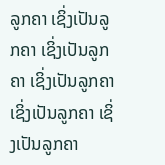ລູກຄາ ເຊິ່ງເປັນລູກຄາ ເຊິ່ງເປັນລູກຄາ ເຊິ່ງເປັນລູກຄາ ເຊິ່ງເປັນລູກຄາ ເຊິ່ງເປັນລູກຄາ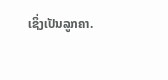ເຊິ່ງເປັນລູກຄາ.